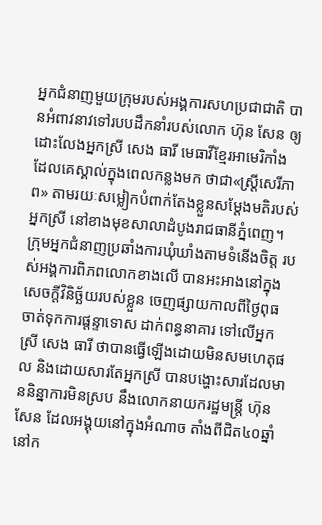អ្នកជំនាញមួយក្រុមរបស់អង្គការសហប្រជាជាតិ បានអំពាវនាវទៅរបបដឹកនាំរបស់លោក ហ៊ុន សែន ឲ្យដោះលែងអ្នកស្រី សេង ធារី មេធាវីខ្មែរអាមេរិកាំង ដែលគេស្គាល់ក្នុងពេលកន្លងមក ថាជា«ស្ត្រីសេរីភាព» តាមរយៈសម្លៀកបំពាក់តែងខ្លួនសម្ដែងមតិរបស់អ្នកស្រី នៅខាងមុខសាលាដំបូងរាជធានីភ្នំពេញ។
ក្រុមអ្នកជំនាញប្រឆាំងការឃុំឃាំងតាមទំនើងចិត្ត របស់អង្គការពិភពលោកខាងលើ បានអះអាងនៅក្នុងសេចក្ដីវិនិច្ឆ័យរបស់ខ្លួន ចេញផ្សាយកាលពីថ្ងៃពុធ ចាត់ទុកការផ្ដន្ទាទោស ដាក់ពន្ធនាគារ ទៅលើអ្នកស្រី សេង ធារី ថាបានធ្វើឡើងដោយមិនសមហេតុផល និងដោយសារតែអ្នកស្រី បានបង្ហោះសារដែលមាននិន្នាការមិនស្រប នឹងលោកនាយករដ្ឋមន្ត្រី ហ៊ុន សែន ដែលអង្គុយនៅក្នុងអំណាច តាំងពីជិត៤០ឆ្នាំនៅក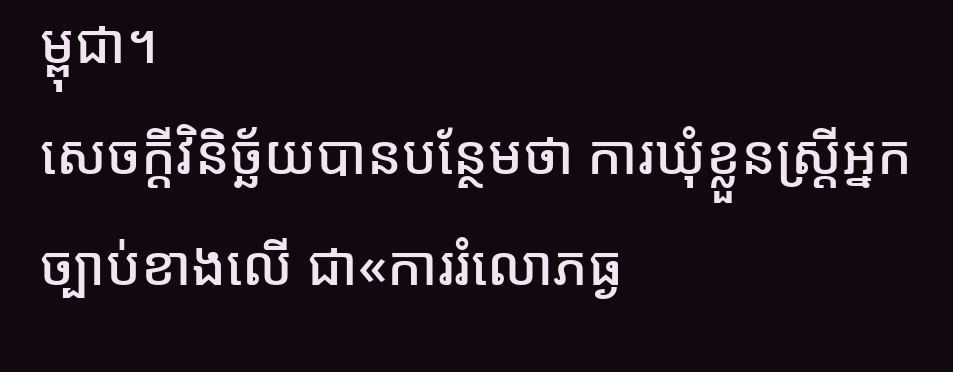ម្ពុជា។
សេចក្ដីវិនិច្ឆ័យបានបន្ថែមថា ការឃុំខ្លួនស្ត្រីអ្នកច្បាប់ខាងលើ ជា«ការរំលោភធ្ង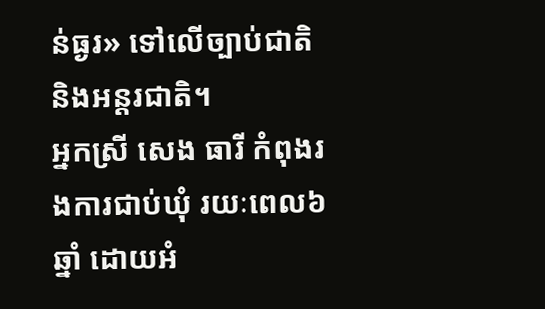ន់ធ្ងរ» ទៅលើច្បាប់ជាតិ និងអន្តរជាតិ។
អ្នកស្រី សេង ធារី កំពុងរងការជាប់ឃុំ រយៈពេល៦ឆ្នាំ ដោយអំ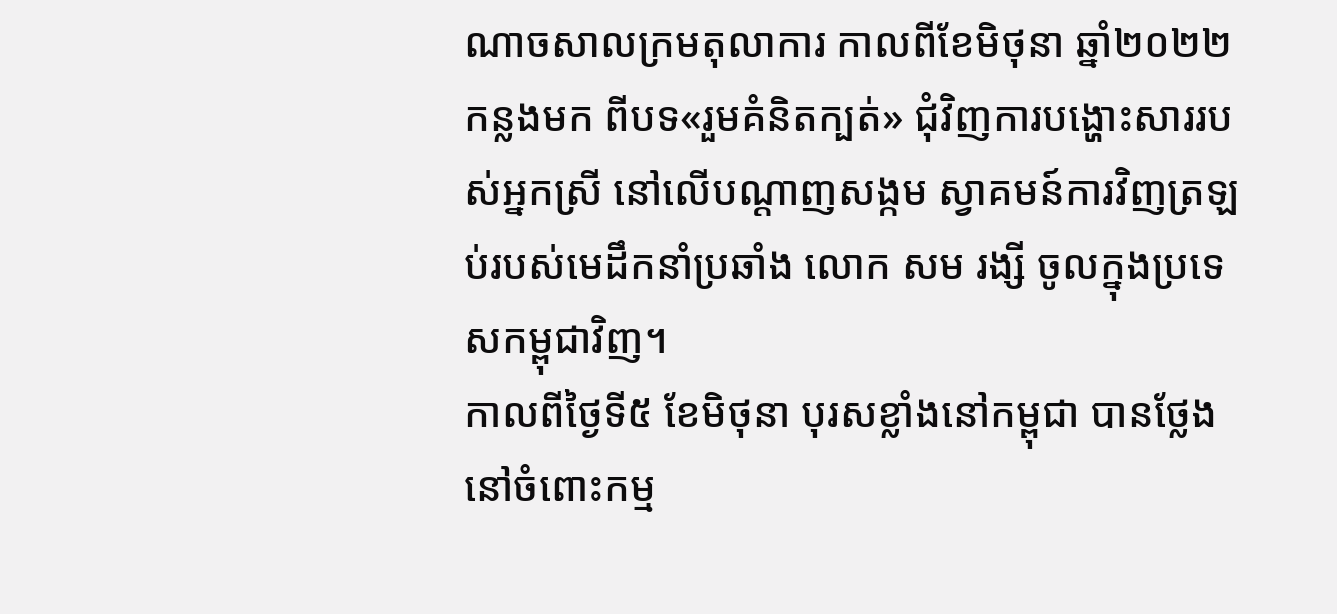ណាចសាលក្រមតុលាការ កាលពីខែមិថុនា ឆ្នាំ២០២២កន្លងមក ពីបទ«រួមគំនិតក្បត់» ជុំវិញការបង្ហោះសាររបស់អ្នកស្រី នៅលើបណ្ដាញសង្កម ស្វាគមន៍ការវិញត្រឡប់របស់មេដឹកនាំប្រឆាំង លោក សម រង្សី ចូលក្នុងប្រទេសកម្ពុជាវិញ។
កាលពីថ្ងៃទី៥ ខែមិថុនា បុរសខ្លាំងនៅកម្ពុជា បានថ្លែងនៅចំពោះកម្ម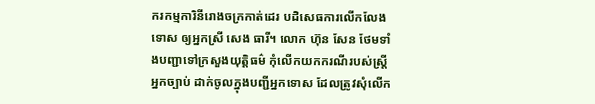ករកម្មការិនីរោងចក្រកាត់ដេរ បដិសេធការលើកលែងទោស ឲ្យអ្នកស្រី សេង ធារី។ លោក ហ៊ុន សែន ថែមទាំងបញ្ជាទៅក្រសួងយុត្តិធម៌ កុំលើកយកករណីរបស់ស្ត្រីអ្នកច្បាប់ ដាក់ចូលក្នុងបញ្ជីអ្នកទោស ដែលត្រូវសុំលើក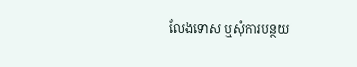លែងទោស ឬសុំការបន្ថយ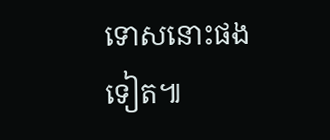ទោសនោះផងទៀត៕